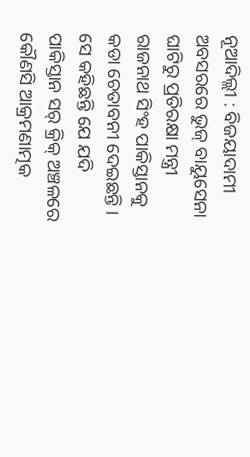ନୂଆଦିଲ୍ଲୀ : ବିଜୟାଦାମୀ ଅବସରରେ ଭୁଜ୍ ବାୟୁସେନା ଘାଟିରୁ ପ୍ରତିରକ୍ଷା ମନ୍ତ୍ରୀ ରାଜନାଥ ସିଂହ ପାକିସ୍ତାନକୁ କଡା ଚେତାବନୀ ଦେଇଛନ୍ତି । ସେ କହିଛନ୍ତି ଯେ ଯଦି ପାକିସ୍ତାନ ସର୍ କ୍ରିକ୍ ଅଞ୍ଚଳରେ କୌଣସି ଆକ୍ରମଣାତ୍ମକ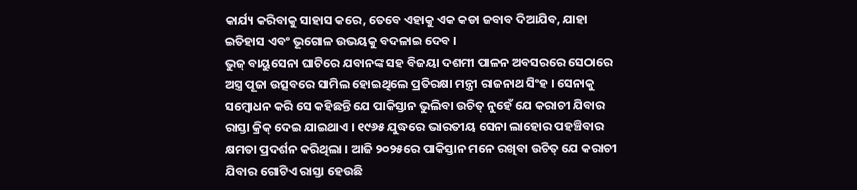କାର୍ଯ୍ୟ କରିବାକୁ ସାହାସ କରେ, ତେବେ ଏହାକୁ ଏକ କଡା ଜବାବ ଦିଆଯିବ, ଯାହା ଇତିହାସ ଏବଂ ଭୂଗୋଳ ଉଭୟକୁ ବଦଳାଇ ଦେବ ।
ଭୁଜ୍ ବାୟୁସେନା ଘାଟିରେ ଯବାନଙ୍କ ସହ ବିଜୟା ଦଶମୀ ପାଳନ ଅବସରରେ ସେଠାରେ ଅସ୍ତ୍ର ପୂଜା ଉତ୍ସବରେ ସାମିଲ ହୋଇଥିଲେ ପ୍ରତିରକ୍ଷା ମନ୍ତ୍ରୀ ରାଜନାଥ ସିଂହ । ସେନାକୁ ସମ୍ବୋଧନ କରି ସେ କହିଛନ୍ତି ଯେ ପାକିସ୍ତାନ ଭୁଲିବା ଉଚିତ୍ ନୁହେଁ ଯେ କରାଚୀ ଯିବାର ରାସ୍ତା କ୍ରିକ୍ ଦେଇ ଯାଇଥାଏ । ୧୯୬୫ ଯୁଦ୍ଧରେ ଭାରତୀୟ ସେନା ଲାହୋର ପହଞ୍ଚିବାର କ୍ଷମତା ପ୍ରଦର୍ଶନ କରିଥିଲା । ଆଜି ୨୦୨୫ରେ ପାକିସ୍ତାନ ମନେ ରଖିବା ଉଚିତ୍ ଯେ କରାଚୀ ଯିବାର ଗୋଟିଏ ରାସ୍ତା ହେଉଛି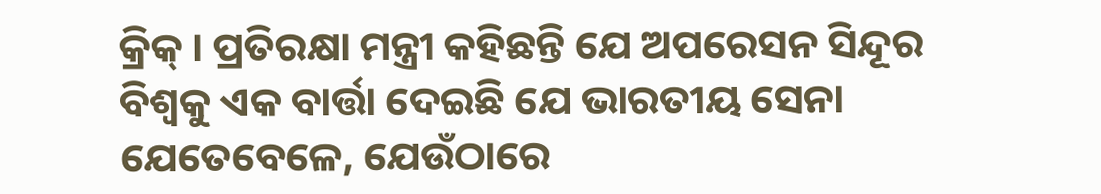କ୍ରିକ୍ । ପ୍ରତିରକ୍ଷା ମନ୍ତ୍ରୀ କହିଛନ୍ତି ଯେ ଅପରେସନ ସିନ୍ଦୂର ବିଶ୍ୱକୁ ଏକ ବାର୍ତ୍ତା ଦେଇଛି ଯେ ଭାରତୀୟ ସେନା ଯେତେବେଳେ, ଯେଉଁଠାରେ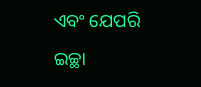ଏବଂ ଯେପରି ଇଚ୍ଛା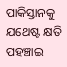ପାକିସ୍ତାନକୁ ଯଥେଷ୍ଟ କ୍ଷତି ପହଞ୍ଚାଇ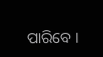ପାରିବେ ।